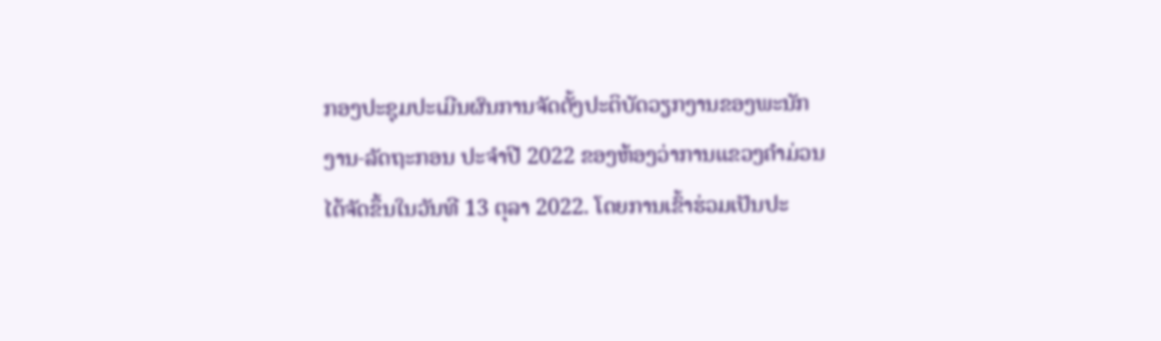ກອງປະຊຸມປະເມີນຜົນການຈັດຕັ້ງປະຕິບັດວຽກງານຂອງພະນັກງານ-ລັດຖະກອນ ປະຈໍາປີ 2022 ຂອງຫ້ອງວ່າການແຂວງຄໍາມ່ວນ ໄດ້ຈັດຂຶ້ນໃນວັນທີ 13 ຕຸລາ 2022. ໂດຍການເຂົ້າຮ່ວມເປັນປະ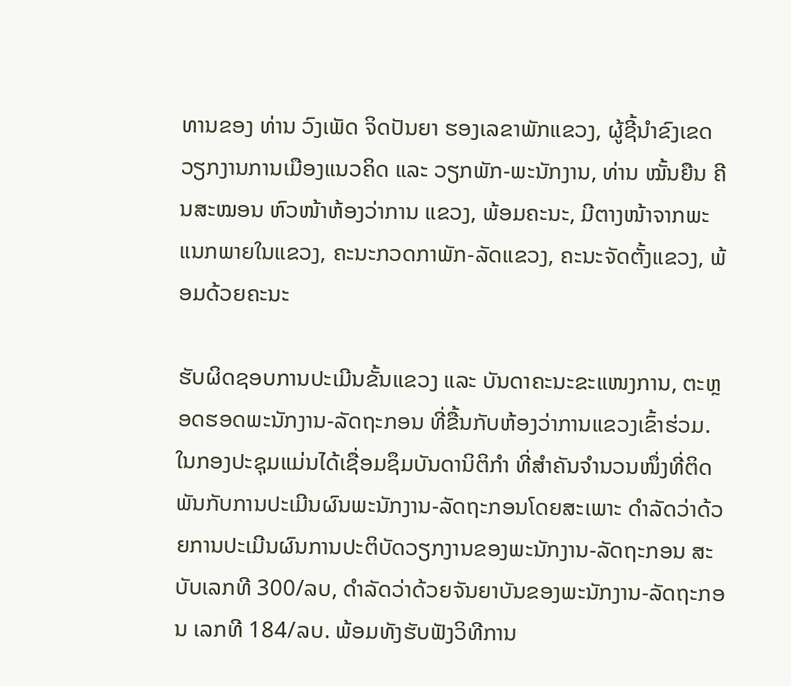ທານຂອງ ທ່ານ ວົງເພັດ ຈິດປັນຍາ ຮອງເລຂາພັກແຂວງ, ຜູ້ຊີ້ນຳຂົງເຂດວຽກງານການເມືອງແນວຄິດ ແລະ ວຽກພັກ-ພະນັກງານ, ທ່ານ ໝັ້ນຍືນ ຄີນສະໝອນ ຫົວໜ້າຫ້ອງວ່າການ ແຂວງ, ພ້ອມຄະນະ, ມີຕາງໜ້າຈາກພະແນກພາຍໃນແຂວງ, ຄະນະກວດກາພັກ-ລັດແຂວງ, ຄະນະຈັດຕັ້ງແຂວງ, ພ້ອມດ້ວຍຄະນະ

ຮັບຜິດຊອບການປະເມີນຂັ້ນແຂວງ ແລະ ບັນດາຄະນະຂະແໜງການ, ຕະຫຼອດຮອດພະນັກງານ-ລັດຖະກອນ ທີ່ຂື້ນກັບຫ້ອງວ່າການແຂວງເຂົ້າຮ່ວມ.
ໃນກອງປະຊຸມແມ່ນໄດ້ເຊື່ອມຊຶມບັນດານິຕິກໍາ ທີ່ສໍາຄັນຈໍານວນໜຶ່ງທີ່ຕິດພັນກັບການປະເມີນຜົນພະນັກງານ-ລັດຖະກອນໂດຍສະເພາະ ດໍາລັດວ່າດ້ວຍການປະເມີນຜົນການປະຕິບັດວຽກງານຂອງພະນັກງານ-ລັດຖະກອນ ສະບັບເລກທີ 300/ລບ, ດຳລັດວ່າດ້ວຍຈັນຍາບັນຂອງພະນັກງານ-ລັດຖະກອນ ເລກທີ 184/ລບ. ພ້ອມທັງຮັບຟັງວິທີການ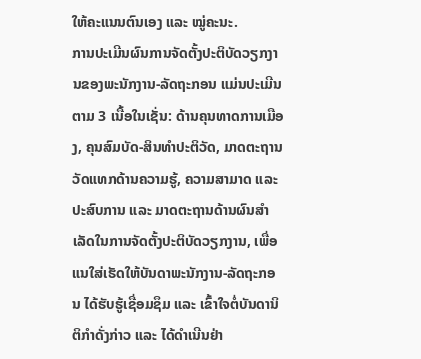ໃຫ້ຄະແນນຕົນເອງ ແລະ ໝູ່ຄະນະ.
ການປະເມີນຜົນການຈັດຕັ້ງປະຕິບັດວຽກງານຂອງພະນັກງານ-ລັດຖະກອນ ແມ່ນປະເມີນຕາມ 3 ເນື້ອໃນເຊັ່ນ: ດ້ານຄຸນທາດການເມືອງ, ຄຸນສົມບັດ-ສິນທຳປະຕິວັດ, ມາດຕະຖານວັດແທກດ້ານຄວາມຮູ້, ຄວາມສາມາດ ແລະ ປະສົບການ ແລະ ມາດຕະຖານດ້ານຜົນສໍາເລັດໃນການຈັດຕັ້ງປະຕິບັດວຽກງານ, ເພື່ອແນໃສ່ເຮັດໃຫ້ບັນດາພະນັກງານ-ລັດຖະກອນ ໄດ້ຮັບຮູ້ເຊື່ອມຊຶມ ແລະ ເຂົ້າໃຈຕໍ່ບັນດານິຕິກໍາດັ່ງກ່າວ ແລະ ໄດ້ດໍາເນີນຢ່າ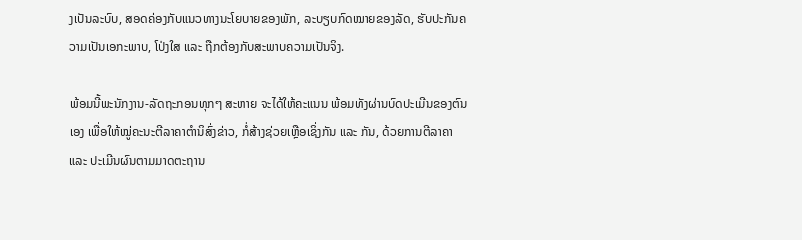ງເປັນລະບົບ, ສອດຄ່ອງກັບແນວທາງນະໂຍບາຍຂອງພັກ, ລະບຽບກົດໝາຍຂອງລັດ, ຮັບປະກັນຄວາມເປັນເອກະພາບ, ໂປ່ງໃສ ແລະ ຖືກຕ້ອງກັບສະພາບຄວາມເປັນຈິງ.

ພ້ອມນີ້ພະນັກງານ-ລັດຖະກອນທຸກໆ ສະຫາຍ ຈະໄດ້ໃຫ້ຄະແນນ ພ້ອມທັງຜ່ານບົດປະເມີນຂອງຕົນເອງ ເພື່ອໃຫ້ໝູ່ຄະນະຕີລາຄາຕຳນິສົ່ງຂ່າວ, ກໍ່ສ້າງຊ່ວຍເຫຼືອເຊິ່ງກັນ ແລະ ກັນ, ດ້ວຍການຕີລາຄາ ແລະ ປະເມີນຜົນຕາມມາດຕະຖານ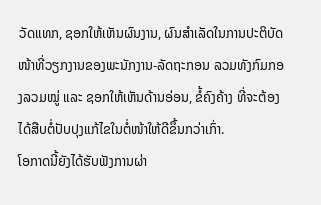ວັດແທກ, ຊອກໃຫ້ເຫັນຜົນງານ, ຜົນສຳເລັດໃນການປະຕິບັດໜ້າທີ່ວຽກງານຂອງພະນັກງານ-ລັດຖະກອນ ລວມທັງກົມກອງລວມໝູ່ ແລະ ຊອກໃຫ້ເຫັນດ້ານອ່ອນ, ຂໍ້ຄົງຄ້າງ ທີ່ຈະຕ້ອງໄດ້ສືບຕໍ່ປັບປຸງແກ້ໄຂໃນຕໍ່ໜ້າໃຫ້ດີຂຶ້ນກວ່າເກົ່າ.
ໂອກາດນີ້ຍັງໄດ້ຮັບຟັງການຜ່າ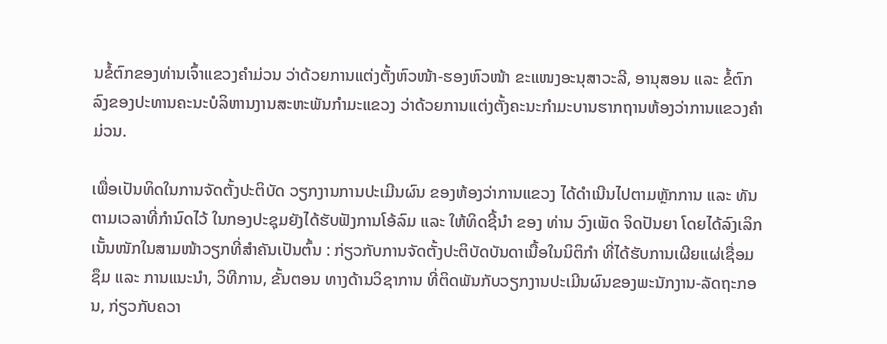ນຂໍ້ຕົກຂອງທ່ານເຈົ້າແຂວງຄໍາມ່ວນ ວ່າດ້ວຍການແຕ່ງຕັ້ງຫົວໜ້າ-ຮອງຫົວໜ້າ ຂະແໜງອະນຸສາວະລີ, ອານຸສອນ ແລະ ຂໍ້ຕົກລົງຂອງປະທານຄະນະບໍລິຫານງານສະຫະພັນກຳມະແຂວງ ວ່າດ້ວຍການແຕ່ງຕັ້ງຄະນະກໍາມະບານຮາກຖານຫ້ອງວ່າການແຂວງຄໍາມ່ວນ.

ເພື່ອເປັນທິດໃນການຈັດຕັ້ງປະຕິບັດ ວຽກງານການປະເມີນຜົນ ຂອງຫ້ອງວ່າການແຂວງ ໄດ້ດໍາເນີນໄປຕາມຫຼັກການ ແລະ ທັນຕາມເວລາທີ່ກໍານົດໄວ້ ໃນກອງປະຊຸມຍັງໄດ້ຮັບຟັງການໂອ້ລົມ ແລະ ໃຫ້ທິດຊີ້ນໍາ ຂອງ ທ່ານ ວົງເພັດ ຈິດປັນຍາ ໂດຍໄດ້ລົງເລິກເນັ້ນໜັກໃນສາມໜ້າວຽກທີ່ສໍາຄັນເປັນຕົ້ນ : ກ່ຽວກັບການຈັດຕັ້ງປະຕິບັດບັນດາເນື້ອໃນນິຕິກໍາ ທີ່ໄດ້ຮັບການເຜີຍແຜ່ເຊື່ອມຊຶມ ແລະ ການແນະນໍາ, ວິທີການ, ຂັ້ນຕອນ ທາງດ້ານວິຊາການ ທີ່ຕິດພັນກັບວຽກງານປະເມີນຜົນຂອງພະນັກງານ-ລັດຖະກອນ, ກ່ຽວກັບຄວາ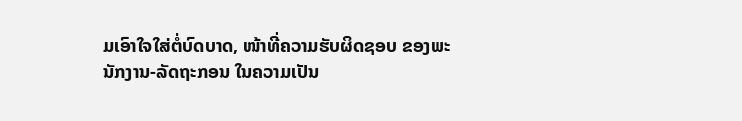ມເອົາໃຈໃສ່ຕໍ່ບົດບາດ, ໜ້າທີ່ຄວາມຮັບຜິດຊອບ ຂອງພະນັກງານ-ລັດຖະກອນ ໃນຄວາມເປັນ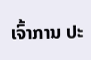ເຈົ້າການ ປະ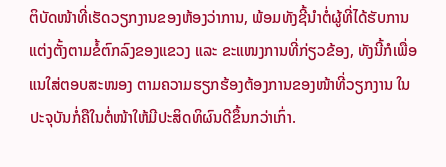ຕິບັດໜ້າທີ່ເຮັດວຽກງານຂອງຫ້ອງວ່າການ, ພ້ອມທັງຊີ້ນໍາຕໍ່ຜູ້ທີ່ໄດ້ຮັບການແຕ່ງຕັ້ງຕາມຂໍ້ຕົກລົງຂອງແຂວງ ແລະ ຂະແໜງການທີ່ກ່ຽວຂ້ອງ, ທັງນີ້ກໍເພື່ອແນໃສ່ຕອບສະໜອງ ຕາມຄວາມຮຽກຮ້ອງຕ້ອງການຂອງໜ້າທີ່ວຽກງານ ໃນປະຈຸບັນກໍ່ຄືໃນຕໍ່ໜ້າໃຫ້ມີປະສິດທິຜົນດີຂຶ້ນກວ່າເກົ່າ.